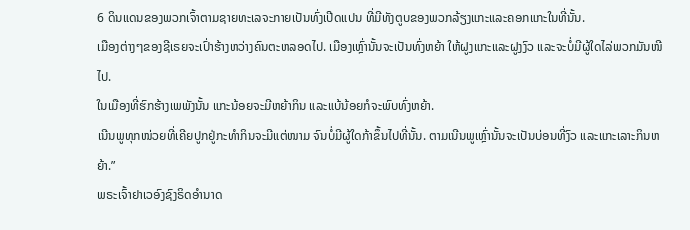6 ດິນແດນຂອງພວກເຈົ້າຕາມຊາຍທະເລຈະກາຍເປັນທົ່ງເປີດແປນ ທີ່ມີທັງຕູບຂອງພວກລ້ຽງແກະແລະຄອກແກະໃນທີ່ນັ້ນ.
ເມືອງຕ່າງໆຂອງຊີເຣຍຈະເປົ່າຮ້າງຫວ່າງຄົນຕະຫລອດໄປ. ເມືອງເຫຼົ່ານັ້ນຈະເປັນທົ່ງຫຍ້າ ໃຫ້ຝູງແກະແລະຝູງງົວ ແລະຈະບໍ່ມີຜູ້ໃດໄລ່ພວກມັນໜີໄປ.
ໃນເມືອງທີ່ຮົກຮ້າງເພພັງນັ້ນ ແກະນ້ອຍຈະມີຫຍ້າກິນ ແລະແບ້ນ້ອຍກໍຈະພົບທົ່ງຫຍ້າ.
ເນີນພູທຸກໜ່ວຍທີ່ເຄີຍປູກຢູ່ກະທຳກິນຈະມີແຕ່ໜາມ ຈົນບໍ່ມີຜູ້ໃດກ້າຂຶ້ນໄປທີ່ນັ້ນ. ຕາມເນີນພູເຫຼົ່ານັ້ນຈະເປັນບ່ອນທີ່ງົວ ແລະແກະເລາະກິນຫຍ້າ.”
ພຣະເຈົ້າຢາເວອົງຊົງຣິດອຳນາດ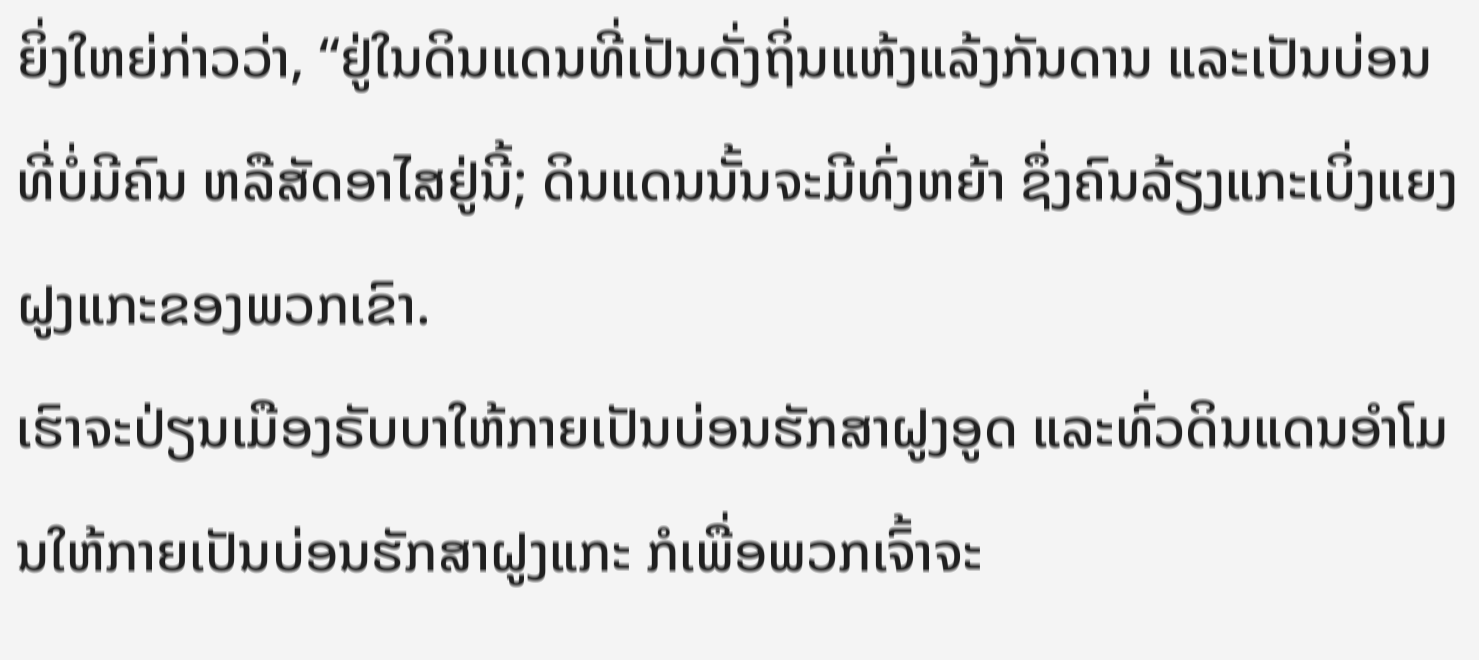ຍິ່ງໃຫຍ່ກ່າວວ່າ, “ຢູ່ໃນດິນແດນທີ່ເປັນດັ່ງຖິ່ນແຫ້ງແລ້ງກັນດານ ແລະເປັນບ່ອນທີ່ບໍ່ມີຄົນ ຫລືສັດອາໄສຢູ່ນີ້; ດິນແດນນັ້ນຈະມີທົ່ງຫຍ້າ ຊຶ່ງຄົນລ້ຽງແກະເບິ່ງແຍງຝູງແກະຂອງພວກເຂົາ.
ເຮົາຈະປ່ຽນເມືອງຣັບບາໃຫ້ກາຍເປັນບ່ອນຮັກສາຝູງອູດ ແລະທົ່ວດິນແດນອຳໂມນໃຫ້ກາຍເປັນບ່ອນຮັກສາຝູງແກະ ກໍເພື່ອພວກເຈົ້າຈະ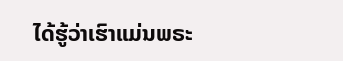ໄດ້ຮູ້ວ່າເຮົາແມ່ນພຣະ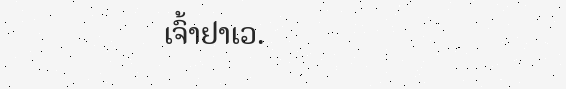ເຈົ້າຢາເວ.